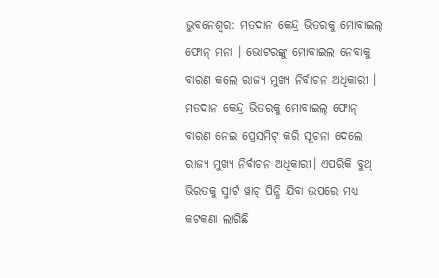ଭୁବନେଶ୍ବର: ମତଦାନ କେନ୍ଦ୍ର ଭିତରକୁ ମୋବାଇଲ୍ ଫୋନ୍ ମନା । ଭୋଟରଙ୍କୁ ମୋବାଇଲ ନେବାକୁ ବାରଣ କଲେ ରାଜ୍ୟ ମୁଖ୍ୟ ନିର୍ବାଚନ ଅଧିକାରୀ । ମତଦାନ କେନ୍ଦ୍ର ଭିତରକୁ ମୋବାଇଲ୍ ଫୋନ୍ ବାରଣ ନେଇ ପ୍ରେସମିଟ୍ କରି ସୂଚନା ଦେଲେ ରାଜ୍ୟ ମୁଖ୍ୟ ନିର୍ବାଚନ ଅଧିକାରୀ। ଏପରିକି ବୁଥ୍ ଭିରତକୁ ସ୍ମାର୍ଟ ୱାଚ୍ ପିନ୍ଧି ଯିବା ଉପରେ ମଧ୍ୟ କଟକଣା ଲାଗିଛି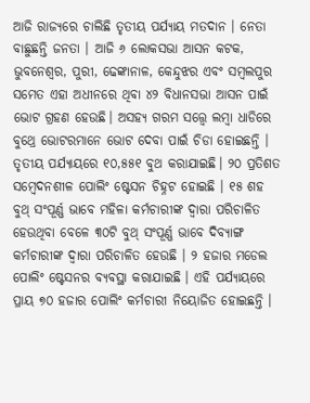ଆଜି ରାଜ୍ୟରେ ଚାଲିଛି ତୃତୀୟ ପର୍ଯ୍ୟାୟ ମତଦାନ । ନେତା ବାଛୁଛନ୍ତି ଜନତା । ଆଜି ୬ ଲୋକସଭା ଆସନ କଟକ, ଭୁବନେଶ୍ୱର, ପୁରୀ, ଢେଙ୍କାନାଳ, କେନ୍ଦୁଝର ଏବଂ ସମ୍ବଲପୁର ସମେତ ଏହା ଅଧୀନରେ ଥିବା ୪୨ ବିଧାନସଭା ଆସନ ପାଇଁ ଭୋଟ ଗ୍ରହଣ ହେଉଛି। ଅସହ୍ୟ ଗରମ ସତ୍ତ୍ୱେ ଲମ୍ବା ଧାଡିରେ ବୁଥ୍ରେ ଭୋଟରମାନେ ଭୋଟ ଦେବା ପାଇଁ ଚିଡା ହୋଇଛନ୍ତି ।
ତୃତୀୟ ପର୍ଯ୍ୟାୟରେ ୧୦,୫୫୧ ବୁଥ କରାଯାଇଛି। ୨୦ ପ୍ରତିଶତ ସମ୍ବେଦନଶୀଳ ପୋଲିଂ ଷ୍ଟେସନ ଚିହ୍ନଟ ହୋଇଛି । ୧୫ ଶହ ବୁଥ୍ ସଂପୂର୍ଣ୍ଣ ଭାବେ ମହିଳା କର୍ମଚାରୀଙ୍କ ଦ୍ବାରା ପରିଚାଳିତ ହେଉଥିବା ବେଳେ ୩୦ଟି ବୁଥ୍ ସଂପୂର୍ଣ୍ଣ ଭାବେ ଦିବ୍ୟାଙ୍ଗ କର୍ମଚାରୀଙ୍କ ଦ୍ୱାରା ପରିଚାଳିତ ହେଉଛି । ୨ ହଜାର ମଡେଲ ପୋଲିଂ ଷ୍ଟେସନର ବ୍ୟବସ୍ଥା କରାଯାଇଛି । ଏହି ପର୍ଯ୍ୟାୟରେ ପ୍ରାୟ ୭୦ ହଜାର ପୋଲିଂ କର୍ମଚାରୀ ନିୟୋଜିତ ହୋଇଛନ୍ତି ।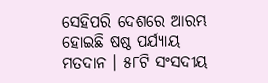ସେହିପରି ଦେଶରେ ଆରମ୍ଭ ହୋଇଛି ଷଷ୍ଠ ପର୍ଯ୍ୟାୟ ମତଦାନ । ୫୮ଟି ସଂସଦୀୟ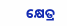କ୍ଷେତ୍ର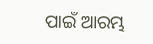ପାଇଁ ଆରମ୍ଭ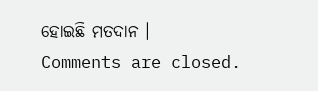ହୋଇଛି ମତଦାନ ।
Comments are closed.